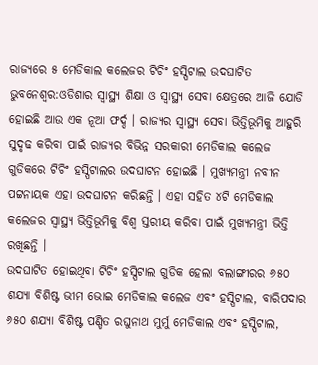ରାଜ୍ୟରେ ୫ ମେଡିକାଲ କଲେଜର ଟିଚିଂ ହସ୍ପିଟାଲ ଉଦଘାଟିତ ଭୁବନେଶ୍ବର:ଓଡିଶାର ସ୍ବାସ୍ଥ୍ୟ ଶିକ୍ଷା ଓ ସ୍ବାସ୍ଥ୍ୟ ସେବା କ୍ଷେତ୍ରରେ ଆଜି ଯୋଡି ହୋଇଛି ଆଉ ଏକ ନୂଆ ଫର୍ଦ୍ଦ । ରାଜ୍ୟର ସ୍ବାସ୍ଥ୍ୟ ସେବା ଭିତ୍ତିଭୂମିକୁ ଆହୁରି ସୁଦୃଢ କରିବା ପାଇଁ ରାଜ୍ୟର ବିଭିନ୍ନ ସରକାରୀ ମେଡିକାଲ କଲେଜ ଗୁଡିକରେ ଟିଚିଂ ହସ୍ପିଟାଲର ଉଦଘାଟନ ହୋଇଛି । ମୁଖ୍ୟମନ୍ତ୍ରୀ ନବୀନ ପଟ୍ଟନାୟକ ଏହା ଉଦଘାଟନ କରିଛନ୍ତି । ଏହା ସହିତ ୪ଟି ମେଡିକାଲ କଲେଜର ସ୍ବାସ୍ଥ୍ୟ ଭିତ୍ତିଭୂମିକୁ ବିଶ୍ବ ସ୍ତରୀୟ କରିବା ପାଇଁ ମୁଖ୍ୟମନ୍ତ୍ରୀ ଭିତ୍ତି ରଖିଛନ୍ତି ।
ଉଦଘାଟିତ ହୋଇଥିବା ଟିଚିଂ ହସ୍ପିଟାଲ ଗୁଡିକ ହେଲା ବଲାଙ୍ଗୀରର ୬୫୦ ଶଯ୍ୟା ବିଶିଷ୍ଟ ଭୀମ ଭୋଇ ମେଡିକାଲ କଲେଜ ଏବଂ ହସ୍ପିଟାଲ, ବାରିପଦାର ୬୫୦ ଶଯ୍ୟା ବିଶିଷ୍ଟ ପଣ୍ଡିତ ରଘୁନାଥ ମୁର୍ମୁ ମେଡିକାଲ ଏବଂ ହସ୍ପିଟାଲ,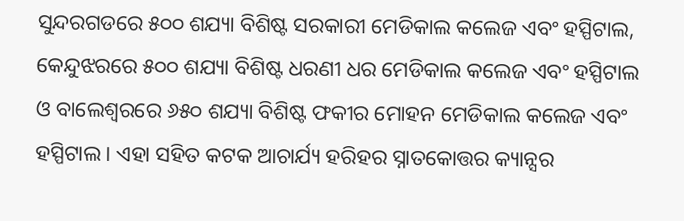ସୁନ୍ଦରଗଡରେ ୫୦୦ ଶଯ୍ୟା ବିଶିଷ୍ଟ ସରକାରୀ ମେଡିକାଲ କଲେଜ ଏବଂ ହସ୍ପିଟାଲ, କେନ୍ଦୁଝରରେ ୫୦୦ ଶଯ୍ୟା ବିଶିଷ୍ଟ ଧରଣୀ ଧର ମେଡିକାଲ କଲେଜ ଏବଂ ହସ୍ପିଟାଲ ଓ ବାଲେଶ୍ବରରେ ୬୫୦ ଶଯ୍ୟା ବିଶିଷ୍ଟ ଫକୀର ମୋହନ ମେଡିକାଲ କଲେଜ ଏବଂ ହସ୍ପିଟାଲ । ଏହା ସହିତ କଟକ ଆଚାର୍ଯ୍ୟ ହରିହର ସ୍ନାତକୋତ୍ତର କ୍ୟାନ୍ସର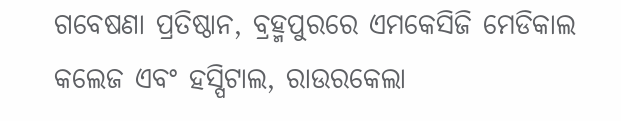ଗବେଷଣା ପ୍ରତିଷ୍ଠାନ, ବ୍ରହ୍ମପୁରରେ ଏମକେସିଜି ମେଡିକାଲ କଲେଜ ଏବଂ ହସ୍ପିଟାଲ, ରାଉରକେଲା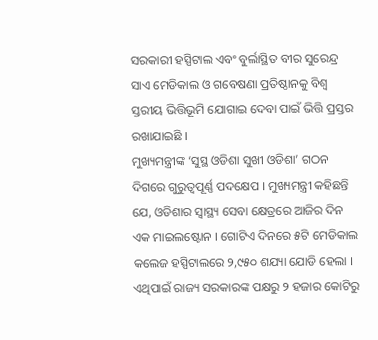ସରକାରୀ ହସ୍ପିଟାଲ ଏବଂ ବୁର୍ଲାସ୍ଥିତ ବୀର ସୁରେନ୍ଦ୍ର ସାଏ ମେଡିକାଲ ଓ ଗବେଷଣା ପ୍ରତିଷ୍ଠାନକୁ ବିଶ୍ବ ସ୍ତରୀୟ ଭିତ୍ତିଭୂମି ଯୋଗାଇ ଦେବା ପାଇଁ ଭିତ୍ତି ପ୍ରସ୍ତର ରଖାଯାଇଛି ।
ମୁଖ୍ୟମନ୍ତ୍ରୀଙ୍କ ‘ସୁସ୍ଥ ଓଡିଶା ସୁଖୀ ଓଡିଶା’ ଗଠନ ଦିଗରେ ଗୁରୁତ୍ବପୂର୍ଣ୍ଣ ପଦକ୍ଷେପ । ମୁଖ୍ୟମନ୍ତ୍ରୀ କହିଛନ୍ତି ଯେ, ଓଡିଶାର ସ୍ବାସ୍ଥ୍ୟ ସେବା କ୍ଷେତ୍ରରେ ଆଜିର ଦିନ ଏକ ମାଇଲଷ୍ଟୋନ । ଗୋଟିଏ ଦିନରେ ୫ଟି ମେଡିକାଲ କଲେଜ ହସ୍ପିଟାଲରେ ୨,୯୫୦ ଶଯ୍ୟା ଯୋଡି ହେଲା । ଏଥିପାଇଁ ରାଜ୍ୟ ସରକାରଙ୍କ ପକ୍ଷରୁ ୨ ହଜାର କୋଟିରୁ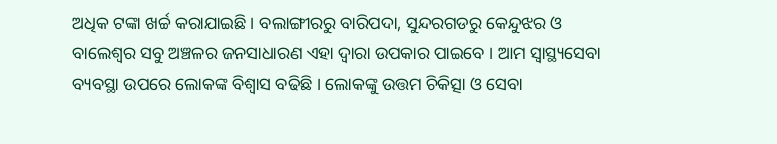ଅଧିକ ଟଙ୍କା ଖର୍ଚ୍ଚ କରାଯାଇଛି । ବଲାଙ୍ଗୀରରୁ ବାରିପଦା, ସୁନ୍ଦରଗଡରୁ କେନ୍ଦୁଝର ଓ ବାଲେଶ୍ବର ସବୁ ଅଞ୍ଚଳର ଜନସାଧାରଣ ଏହା ଦ୍ବାରା ଉପକାର ପାଇବେ । ଆମ ସ୍ବାସ୍ଥ୍ୟସେବା ବ୍ୟବସ୍ଥା ଉପରେ ଲୋକଙ୍କ ବିଶ୍ବାସ ବଢିଛି । ଲୋକଙ୍କୁ ଉତ୍ତମ ଚିକିତ୍ସା ଓ ସେବା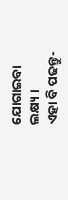ଯୋଗାଇବା ଲକ୍ଷ୍ୟ ।
ଏହା ବି ପଢନ୍ତୁ-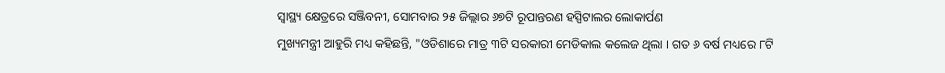ସ୍ବାସ୍ଥ୍ୟ କ୍ଷେତ୍ରରେ ସଞ୍ଜିବନୀ, ସୋମବାର ୨୫ ଜିଲ୍ଲାର ୬୭ଟି ରୂପାନ୍ତରଣ ହସ୍ପିଟାଲର ଲୋକାର୍ପଣ
ମୁଖ୍ୟମନ୍ତ୍ରୀ ଆହୁରି ମଧ୍ୟ କହିଛନ୍ତି, "ଓଡିଶାରେ ମାତ୍ର ୩ଟି ସରକାରୀ ମେଡିକାଲ କଲେଜ ଥିଲା । ଗତ ୬ ବର୍ଷ ମଧ୍ୟରେ ୮ଟି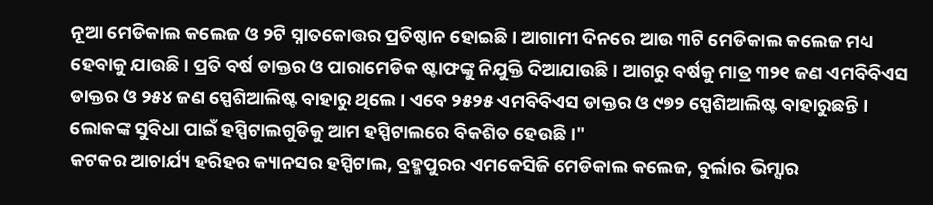ନୂଆ ମେଡିକାଲ କଲେଜ ଓ ୨ଟି ସ୍ନାତକୋତ୍ତର ପ୍ରତିଷ୍ଠାନ ହୋଇଛି । ଆଗାମୀ ଦିନରେ ଆଉ ୩ଟି ମେଡିକାଲ କଲେଜ ମଧ୍ୟ ହେବାକୁ ଯାଉଛି । ପ୍ରତି ବର୍ଷ ଡାକ୍ତର ଓ ପାରାମେଡିକ ଷ୍ଟାଫଙ୍କୁ ନିଯୁକ୍ତି ଦିଆଯାଉଛି । ଆଗରୁ ବର୍ଷକୁ ମାତ୍ର ୩୨୧ ଜଣ ଏମବିବିଏସ ଡାକ୍ତର ଓ ୨୫୪ ଜଣ ସ୍ପେଶିଆଲିଷ୍ଟ ବାହାରୁ ଥିଲେ । ଏବେ ୨୫୨୫ ଏମବିବିଏସ ଡାକ୍ତର ଓ ୯୭୨ ସ୍ପେଶିଆଲିଷ୍ଟ ବାହାରୁଛନ୍ତି । ଲୋକଙ୍କ ସୁବିଧା ପାଇଁ ହସ୍ପିଟାଲଗୁଡିକୁ ଆମ ହସ୍ପିଟାଲରେ ବିକଶିତ ହେଉଛି ।"
କଟକର ଆଚାର୍ଯ୍ୟ ହରିହର କ୍ୟାନସର ହସ୍ପିଟାଲ, ବ୍ରହ୍ମପୁରର ଏମକେସିଜି ମେଡିକାଲ କଲେଜ, ବୁର୍ଲାର ଭିମ୍ସାର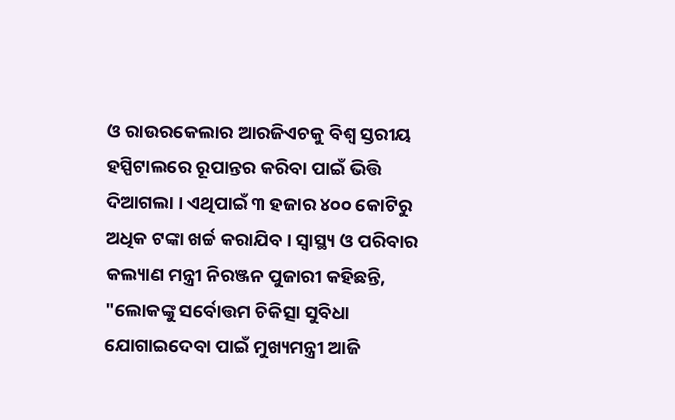ଓ ରାଉରକେଲାର ଆରଜିଏଚକୁ ବିଶ୍ବ ସ୍ତରୀୟ ହସ୍ପିଟାଲରେ ରୂପାନ୍ତର କରିବା ପାଇଁ ଭିତ୍ତି ଦିଆଗଲା । ଏଥିପାଇଁ ୩ ହଜାର ୪୦୦ କୋଟିରୁ ଅଧିକ ଟଙ୍କା ଖର୍ଚ୍ଚ କରାଯିବ । ସ୍ବାସ୍ଥ୍ୟ ଓ ପରିବାର କଲ୍ୟାଣ ମନ୍ତ୍ରୀ ନିରଞ୍ଜନ ପୁଜାରୀ କହିଛନ୍ତି, "ଲୋକଙ୍କୁ ସର୍ବୋତ୍ତମ ଚିକିତ୍ସା ସୁବିଧା ଯୋଗାଇଦେବା ପାଇଁ ମୁଖ୍ୟମନ୍ତ୍ରୀ ଆଜି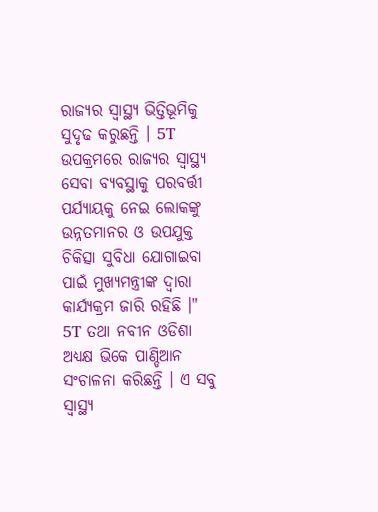ରାଜ୍ୟର ସ୍ବାସ୍ଥ୍ୟ ଭିତ୍ତିଭୂମିକୁ ସୁଦୃଢ କରୁଛନ୍ତି । 5T ଉପକ୍ରମରେ ରାଜ୍ୟର ସ୍ବାସ୍ଥ୍ୟ ସେବା ବ୍ୟବସ୍ଥାକୁ ପରବର୍ତ୍ତୀ ପର୍ଯ୍ୟାୟକୁ ନେଇ ଲୋକଙ୍କୁ ଉନ୍ନତମାନର ଓ ଉପଯୁକ୍ତ ଚିକିତ୍ସା ସୁବିଧା ଯୋଗାଇବା ପାଇଁ ମୁଖ୍ୟମନ୍ତ୍ରୀଙ୍କ ଦ୍ବାରା କାର୍ଯ୍ୟକ୍ରମ ଜାରି ରହିଛି ।"
5T ତଥା ନବୀନ ଓଡିଶା ଅଧ୍ୟକ୍ଷ ଭିକେ ପାଣ୍ଡିଆନ ସଂଚାଳନା କରିଛନ୍ତି । ଏ ସବୁ ସ୍ବାସ୍ଥ୍ୟ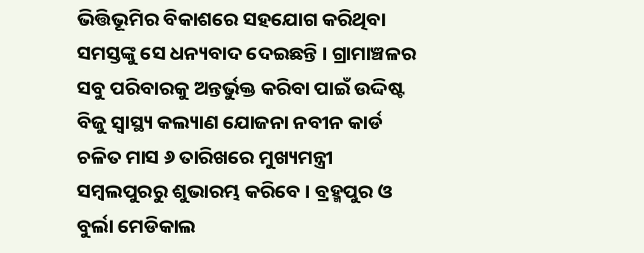ଭିତ୍ତିଭୂମିର ବିକାଶରେ ସହଯୋଗ କରିଥିବା ସମସ୍ତଙ୍କୁ ସେ ଧନ୍ୟବାଦ ଦେଇଛନ୍ତି । ଗ୍ରାମାଞ୍ଚଳର ସବୁ ପରିବାରକୁ ଅନ୍ତର୍ଭୁକ୍ତ କରିବା ପାଇଁ ଉଦ୍ଦିଷ୍ଟ ବିଜୁ ସ୍ବାସ୍ଥ୍ୟ କଲ୍ୟାଣ ଯୋଜନା ନବୀନ କାର୍ଡ ଚଳିତ ମାସ ୬ ତାରିଖରେ ମୁଖ୍ୟମନ୍ତ୍ରୀ ସମ୍ବଲପୁରରୁ ଶୁଭାରମ୍ଭ କରିବେ । ବ୍ରହ୍ମପୁର ଓ ବୁର୍ଲା ମେଡିକାଲ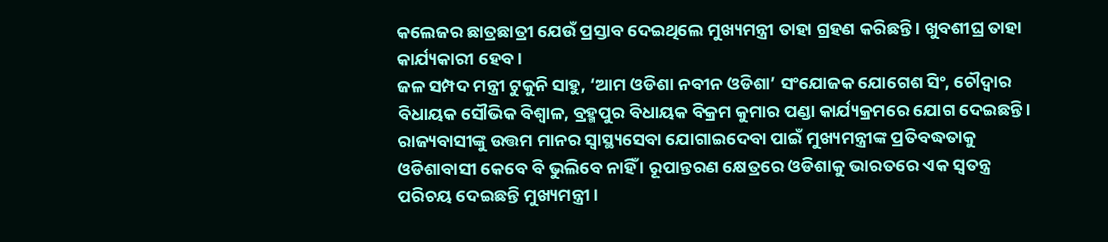କଲେଜର ଛାତ୍ରଛାତ୍ରୀ ଯେଉଁ ପ୍ରସ୍ତାବ ଦେଇଥିଲେ ମୁଖ୍ୟମନ୍ତ୍ରୀ ତାହା ଗ୍ରହଣ କରିଛନ୍ତି । ଖୁବଶୀଘ୍ର ତାହା କାର୍ଯ୍ୟକାରୀ ହେବ ।
ଜଳ ସମ୍ପଦ ମନ୍ତ୍ରୀ ଟୁକୁନି ସାହୁ, ‘ଆମ ଓଡିଶା ନବୀନ ଓଡିଶା’ ସଂଯୋଜକ ଯୋଗେଶ ସିଂ, ଚୌଦ୍ବାର ବିଧାୟକ ସୌଭିକ ବିଶ୍ବାଳ, ବ୍ରହ୍ମପୁର ବିଧାୟକ ବିକ୍ରମ କୁମାର ପଣ୍ଡା କାର୍ଯ୍ୟକ୍ରମରେ ଯୋଗ ଦେଇଛନ୍ତି । ରାଜ୍ୟବାସୀଙ୍କୁ ଉତ୍ତମ ମାନର ସ୍ବାସ୍ଥ୍ୟସେବା ଯୋଗାଇଦେବା ପାଇଁ ମୁଖ୍ୟମନ୍ତ୍ରୀଙ୍କ ପ୍ରତିବଦ୍ଧତାକୁ ଓଡିଶାବାସୀ କେବେ ବି ଭୁଲିବେ ନାହିଁ । ରୂପାନ୍ତରଣ କ୍ଷେତ୍ରରେ ଓଡିଶାକୁ ଭାରତରେ ଏକ ସ୍ବତନ୍ତ୍ର ପରିଚୟ ଦେଇଛନ୍ତି ମୁଖ୍ୟମନ୍ତ୍ରୀ ।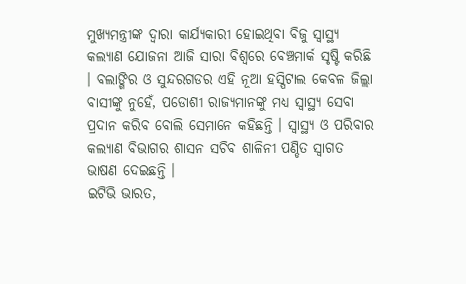ମୁଖ୍ୟମନ୍ତ୍ରୀଙ୍କ ଦ୍ବାରା କାର୍ଯ୍ୟକାରୀ ହୋଇଥିବା ବିଜୁ ସ୍ବାସ୍ଥ୍ୟ କଲ୍ୟାଣ ଯୋଜନା ଆଜି ସାରା ବିଶ୍ବରେ ବେଞ୍ଚମାର୍କ ସୃଷ୍ଟି କରିଛି । ବଲାଙ୍ଗିର ଓ ସୁନ୍ଦରଗଡର ଏହି ନୂଆ ହସ୍ପିଟାଲ କେବଳ ଜିଲ୍ଲା ବାସୀଙ୍କୁ ନୁହେଁ, ପଡୋଶୀ ରାଜ୍ୟମାନଙ୍କୁ ମଧ୍ୟ ସ୍ବାସ୍ଥ୍ୟ ସେବା ପ୍ରଦାନ କରିବ ବୋଲି ସେମାନେ କହିଛନ୍ତି । ସ୍ବାସ୍ଥ୍ୟ ଓ ପରିବାର କଲ୍ୟାଣ ବିଭାଗର ଶାସନ ସଚିବ ଶାଳିନୀ ପଣ୍ଡିତ ସ୍ବାଗତ ଭାଷଣ ଦେଇଛନ୍ତି ।
ଇଟିଭି ଭାରତ,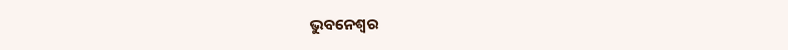ଭୁବନେଶ୍ବର